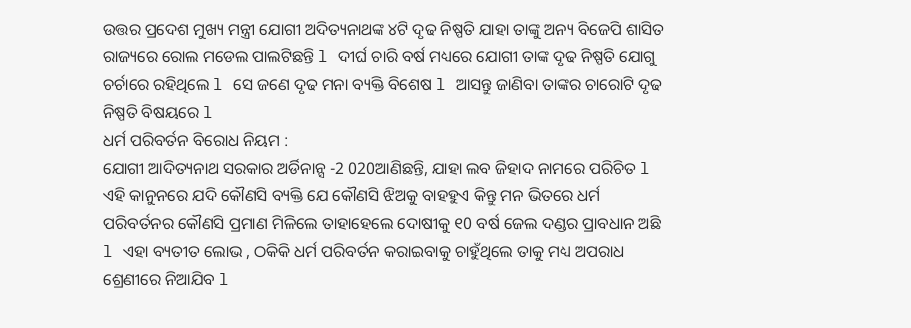ଉତ୍ତର ପ୍ରଦେଶ ମୁଖ୍ୟ ମନ୍ତ୍ରୀ ଯୋଗୀ ଅଦିତ୍ୟନାଥଙ୍କ ୪ଟି ଦୃଢ ନିଷ୍ପତି ଯାହା ତାଙ୍କୁ ଅନ୍ୟ ବିଜେପି ଶାସିତ ରାଜ୍ୟରେ ରୋଲ ମଡେଲ ପାଲଟିଛନ୍ତି l ଦୀର୍ଘ ଚାରି ବର୍ଷ ମଧ୍ୟରେ ଯୋଗୀ ତାଙ୍କ ଦୃଢ ନିଷ୍ପତି ଯୋଗୁ ଚର୍ଚାରେ ରହିଥିଲେ l ସେ ଜଣେ ଦୃଢ ମନା ବ୍ୟକ୍ତି ବିଶେଷ l ଆସନ୍ତୁ ଜାଣିବା ତାଙ୍କର ଚାରୋଟି ଦୃଢ ନିଷ୍ପତି ବିଷୟରେ l
ଧର୍ମ ପରିବର୍ତନ ବିରୋଧ ନିୟମ :
ଯୋଗୀ ଆଦିତ୍ୟନାଥ ସରକାର ଅର୍ଡିନାନ୍ସ -2 020ଆଣିଛନ୍ତି, ଯାହା ଲବ ଜିହାଦ ନାମରେ ପରିଚିତ l ଏହି କାନୁନରେ ଯଦି କୌଣସି ବ୍ୟକ୍ତି ଯେ କୌଣସି ଝିଅକୁ ବାହହୁଏ କିନ୍ତୁ ମନ ଭିତରେ ଧର୍ମ ପରିବର୍ତନର କୌଣସି ପ୍ରମାଣ ମିଳିଲେ ତାହାହେଲେ ଦୋଷୀକୁ ୧0 ବର୍ଷ ଜେଲ ଦଣ୍ଡର ପ୍ରାବଧାନ ଅଛି l ଏହା ବ୍ୟତୀତ ଲୋଭ , ଠକିକି ଧର୍ମ ପରିବର୍ତନ କରାଇବାକୁ ଚାହୁଁଥିଲେ ତାକୁ ମଧ୍ୟ ଅପରାଧ ଶ୍ରେଣୀରେ ନିଆଯିବ l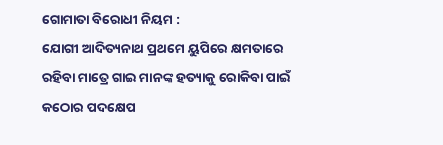ଗୋମାତା ବିରୋଧୀ ନିୟମ :
ଯୋଗୀ ଆଦିତ୍ୟନାଥ ପ୍ରଥମେ ୟୁପିରେ କ୍ଷମତାରେ ରହିବା ମାତ୍ରେ ଗାଇ ମାନଙ୍କ ହତ୍ୟାକୁ ରୋକିବା ପାଇଁ କଠୋର ପଦକ୍ଷେପ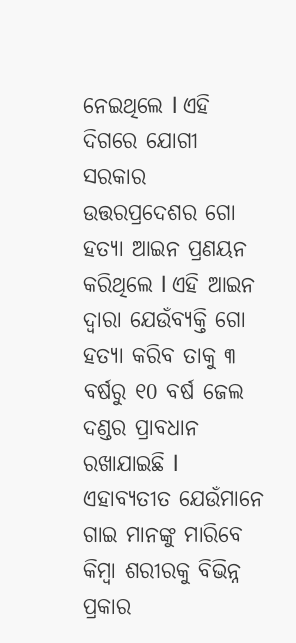ନେଇଥିଲେ l ଏହି ଦିଗରେ ଯୋଗୀ ସରକାର ଉତ୍ତରପ୍ରଦେଶର ଗୋ ହତ୍ୟା ଆଇନ ପ୍ରଣୟନ କରିଥିଲେ l ଏହି ଆଇନ ଦ୍ୱାରା ଯେଉଁବ୍ୟକ୍ତି ଗୋ ହତ୍ୟା କରିବ ତାକୁ ୩ ବର୍ଷରୁ ୧0 ବର୍ଷ ଜେଲ ଦଣ୍ଡର ପ୍ରାବଧାନ ରଖାଯାଇଛି l ଏହାବ୍ୟତୀତ ଯେଉଁମାନେ ଗାଇ ମାନଙ୍କୁ ମାରିବେ କିମ୍ବା ଶରୀରକୁ ବିଭିନ୍ନ ପ୍ରକାର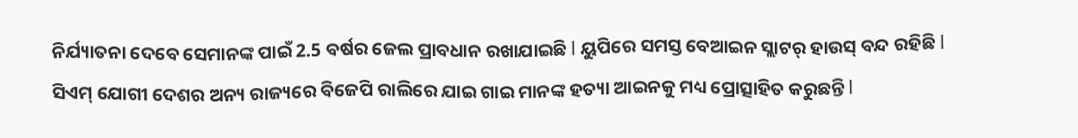ନିର୍ଯ୍ୟାତନା ଦେବେ ସେମାନଙ୍କ ପାଇଁ 2.5 ବର୍ଷର ଜେଲ ପ୍ରାବଧାନ ରଖାଯାଇଛି l ୟୁପିରେ ସମସ୍ତ ବେଆଇନ ସ୍ଲାଟର୍ ହାଉସ୍ ବନ୍ଦ ରହିଛି l ସିଏମ୍ ଯୋଗୀ ଦେଶର ଅନ୍ୟ ରାଜ୍ୟରେ ବିଜେପି ରାଲିରେ ଯାଇ ଗାଇ ମାନଙ୍କ ହତ୍ୟା ଆଇନକୁ ମଧ୍ୟ ପ୍ରୋତ୍ସାହିତ କରୁଛନ୍ତି l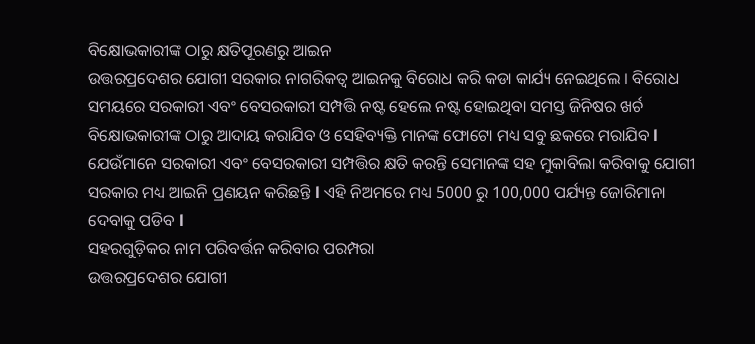ବିକ୍ଷୋଭକାରୀଙ୍କ ଠାରୁ କ୍ଷତିପୂରଣରୁ ଆଇନ
ଉତ୍ତରପ୍ରଦେଶର ଯୋଗୀ ସରକାର ନାଗରିକତ୍ୱ ଆଇନକୁ ବିରୋଧ କରି କଡା କାର୍ଯ୍ୟ ନେଇଥିଲେ । ବିରୋଧ ସମୟରେ ସରକାରୀ ଏବଂ ବେସରକାରୀ ସମ୍ପତ୍ତି ନଷ୍ଟ ହେଲେ ନଷ୍ଟ ହୋଇଥିବା ସମସ୍ତ ଜିନିଷର ଖର୍ଚ ବିକ୍ଷୋଭକାରୀଙ୍କ ଠାରୁ ଆଦାୟ କରାଯିବ ଓ ସେହିବ୍ୟକ୍ତି ମାନଙ୍କ ଫୋଟୋ ମଧ୍ୟ ସବୁ ଛକରେ ମରାଯିବ l ଯେଉଁମାନେ ସରକାରୀ ଏବଂ ବେସରକାରୀ ସମ୍ପତ୍ତିର କ୍ଷତି କରନ୍ତି ସେମାନଙ୍କ ସହ ମୁକାବିଲା କରିବାକୁ ଯୋଗୀ ସରକାର ମଧ୍ୟ ଆଇନି ପ୍ରଣୟନ କରିଛନ୍ତି l ଏହି ନିଅମରେ ମଧ୍ୟ 5000 ରୁ 100,000 ପର୍ଯ୍ୟନ୍ତ ଜୋରିମାନା ଦେବାକୁ ପଡିବ l
ସହରଗୁଡ଼ିକର ନାମ ପରିବର୍ତ୍ତନ କରିବାର ପରମ୍ପରା
ଉତ୍ତରପ୍ରଦେଶର ଯୋଗୀ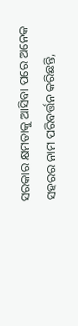ସରକାର କ୍ଷମତାକୁ ଆସିବା ପରେ ଅନେକ ସହରର ନାମ ପରିବର୍ତ୍ତନ କରିଛନ୍ତି,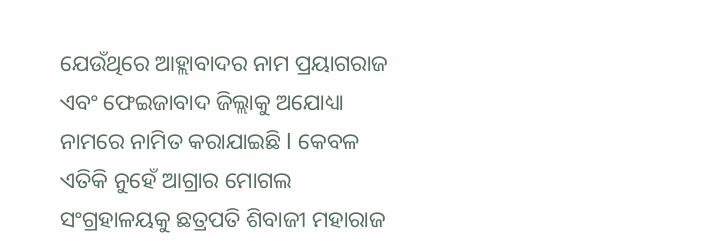ଯେଉଁଥିରେ ଆହ୍ଲାବାଦର ନାମ ପ୍ରୟାଗରାଜ ଏବଂ ଫେଇଜାବାଦ ଜିଲ୍ଲାକୁ ଅଯୋଧ୍ୟା ନାମରେ ନାମିତ କରାଯାଇଛି l କେବଳ ଏତିକି ନୁହେଁ ଆଗ୍ରାର ମୋଗଲ ସଂଗ୍ରହାଳୟକୁ ଛତ୍ରପତି ଶିବାଜୀ ମହାରାଜ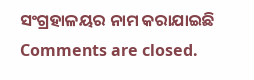ସଂଗ୍ରହାଳୟର ନାମ କରାଯାଇଛି
Comments are closed.